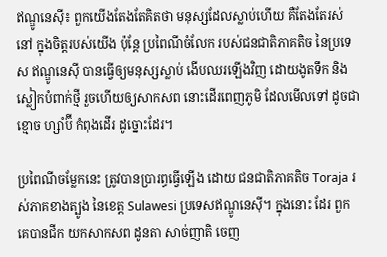ឥណ្ឌូនេស៊ី៖ ពួកយើងតែងតែគិតថា មនុស្សដែលស្លាប់ហើយ គឺតែងតែរស់នៅ ក្នុងចិត្តរបស់យើង ប៉ុន្តែ ប្រពៃណីចំលែក របស់ជនជាតិភាគតិច នៃប្រទេស ឥណ្ឌូនេស៊ី បានធ្វើឲ្យមនុស្សស្លាប់ ងើបឈរឡើងវិញ ដោយងូតទឹក និង ស្លៀកបំពាក់ថ្មី រួចហើយឲ្យសាកសព នោះដើរពេញភូមិ ដែលមើលទៅ ដូចជា ខ្មោច ហ្សាំប៊ី កំពុងដើរ ដូច្នោះដែរ។

ប្រពៃណីចម្លែកនេះ ត្រូវបានប្រារព្ធធ្វើឡើង ដោយ ជនជាតិភាគតិច Toraja រស់ភាគខាងត្បូង នៃខេត្ត Sulawesi ប្រទេសឥណ្ឌូនេស៊ី។ ក្នុងនោះ ដែរ ពួកគេបានជីក យកសាកសព ដូនតា សាច់ញាតិ ចេញ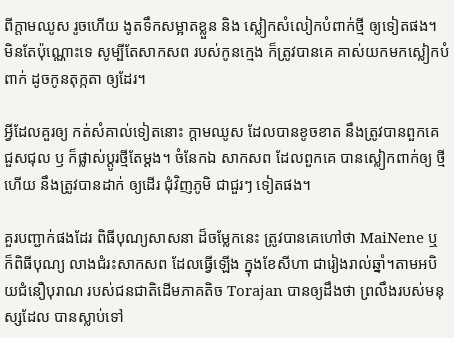ពីក្តាមឈូស រូចហើយ ងូតទឹកសម្អាតខ្លួន និង ស្លៀកសំលៀកបំពាក់ថ្មី ឲ្យទៀតផង។ មិនតែប៉ុណ្ណោះទេ សូម្បីតែសាកសព របស់កូនក្មេង ក៏ត្រូវបានគេ គាស់យកមកស្លៀកបំពាក់ ដូចកូនតុក្កតា ឲ្យដែរ។

អ្វីដែលគួរឲ្យ កត់សំគាល់ទៀតនោះ ក្តាមឈូស ដែលបានខូចខាត នឹងត្រូវបានពួកគេ ជួសជុល ឫ ក៏ផ្លាស់ប្តូរថ្មីតែម្តង។ ចំនែកឯ សាកសព ដែលពួកគេ បានស្លៀកពាក់ឲ្យ ថ្មីហើយ នឹងត្រូវបានដាក់ ឲ្យដើរ ជុំវិញភូមិ ជាជួរៗ ទៀតផង។

គួរបញ្ជាក់ផងដែរ ពិធីបុណ្យសាសនា ដ៏ចម្លែកនេះ ត្រូវបានគេហៅថា MaiNene ឬ ក៏ពិធីបុណ្យ លាងជំរះសាកសព ដែលធ្វើឡើង ក្នុងខែសីហា ជារៀងរាល់ឆ្នាំ។តាមអបិយជំនឿបុរាណ របស់ជនជាតិដើមភាគតិច Torajan បានឲ្យដឹងថា ព្រលឹងរបស់មនុស្សដែល បានស្លាប់ទៅ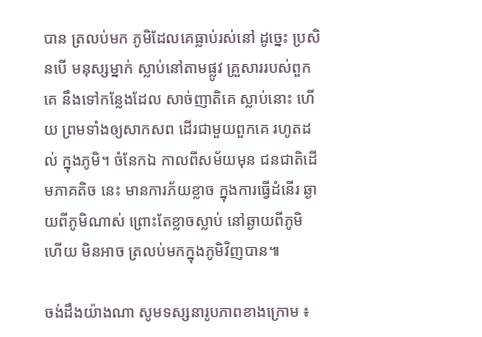បាន ត្រលប់មក ភូមិដែលគេធ្លាប់រស់នៅ ដូច្នេះ ប្រសិនបើ មនុស្សម្នាក់ ស្លាប់នៅតាមផ្លូវ គ្រួសាររបស់ពួកគេ នឹងទៅកន្លែងដែល សាច់ញាតិគេ ស្លាប់នោះ ហើយ ព្រមទាំងឲ្យសាកសព ដើរជាមួយពួកគេ រហូតដល់ ក្នុងភូមិ។ ចំនែកឯ កាលពីសម័យមុន ជនជាតិដើមភាគតិច នេះ មានការភ័យខ្លាច ក្នុងការធ្វើដំនើរ ឆ្ងាយពីភូមិណាស់ ព្រោះតែខ្លាចស្លាប់ នៅឆ្ងាយពីភូមិ ហើយ មិនអាច ត្រលប់មកក្នុងភូមិវិញបាន៕

ចង់ដឹងយ៉ាងណា សូមទស្សនារូបភាពខាងក្រោម ៖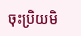ចុះប្រិយមិ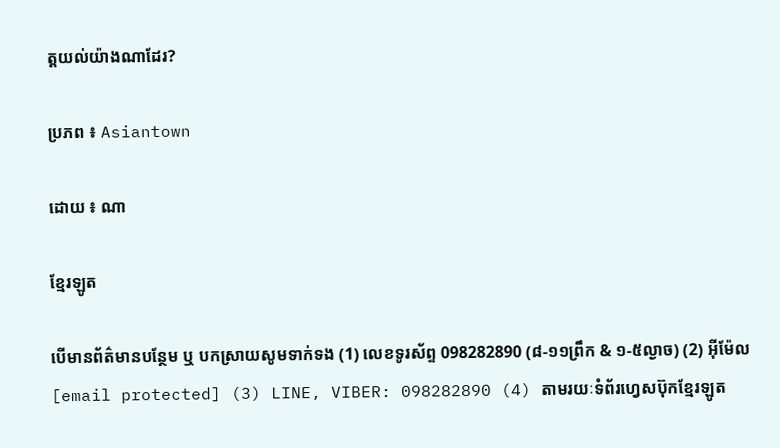ត្តយល់យ៉ាងណាដែរ?

ប្រភព ៖ Asiantown

ដោយ ៖ ណា

ខ្មែរឡូត

បើមានព័ត៌មានបន្ថែម ឬ បកស្រាយសូមទាក់ទង (1) លេខទូរស័ព្ទ 098282890 (៨-១១ព្រឹក & ១-៥ល្ងាច) (2) អ៊ីម៉ែល [email protected] (3) LINE, VIBER: 098282890 (4) តាមរយៈទំព័រហ្វេសប៊ុកខ្មែរឡូត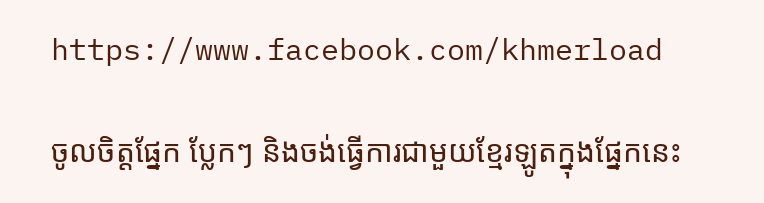https://www.facebook.com/khmerload

ចូលចិត្តផ្នែក ប្លែកៗ និងចង់ធ្វើការជាមួយខ្មែរឡូតក្នុងផ្នែកនេះ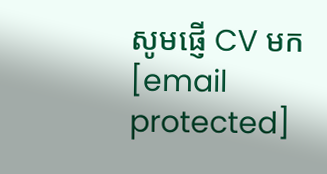សូមផ្ញើ CV មក [email protected]